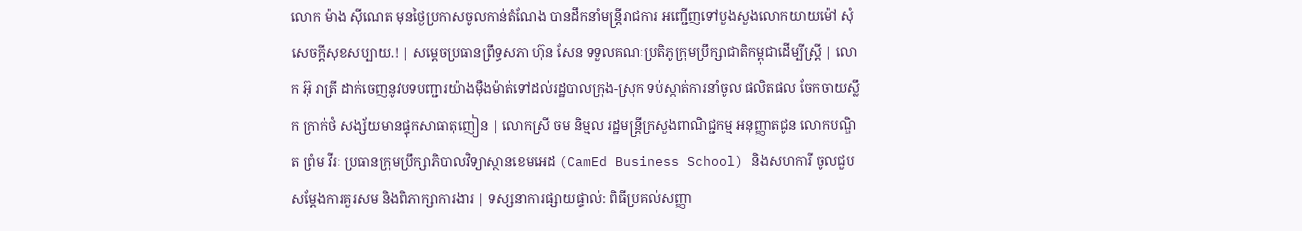លោក ម៉ាង ស៊ីណេត មុនថ្ងៃប្រកាសចូលកាន់តំណែង បានដឹកនាំមន្ត្រីរាជការ អញ្ជើញទៅបួងសួងលោកយាយម៉ៅ សុំសេចក្ដីសុខសប្បាយ.! | សម្តេចប្រធានព្រឹទ្ធសភា ហ៊ុន សែន ទទួលគណៈប្រតិភូក្រុមប្រឹក្សាជាតិកម្ពុជាដើម្បីស្ត្រី | លោក អ៊ុ រាត្រី ដាក់ចេញនូវបទបញ្ជារយ៉ាងម៉ឺងម៉ាត់ទៅដល់រដ្ឋបាលក្រុង-ស្រុក ទប់ស្កាត់ការនាំចូល ផលិតផល ចែកចាយស្លឹក ក្រាក់ថំ សង្ស័យមានផ្ទុកសាធាតុញៀន | លោកស្រី ចម និម្មល រដ្ឋមន្ត្រីក្រសួងពាណិជ្ជកម្ម អនុញ្ញាតជូន លោកបណ្ឌិត ព្រំម វីរៈ ប្រធានក្រុមប្រឹក្សាភិបាលវិទ្យាស្ថានខេមអេដ (CamEd Business School) និងសហការី ចូលជួបសម្តែងការគួរសម និងពិភាក្សាការងារ | ទស្សនាការផ្សាយផ្ទាល់: ពិធីប្រគល់សញ្ញា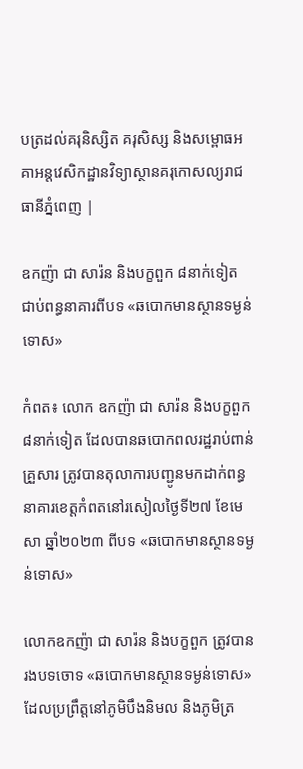បត្រដល់គរុនិស្សិត គរុសិស្ស និងសម្ពោធអគាអន្តវេសិកដ្ឋានវិទ្យាស្ថានគរុកោសល្យរាជធានីភ្នំពេញ |

ឧកញ៉ា ជា សារ៉ន និងបក្ខពួក ៨នាក់ទៀត ជាប់ពន្ធនាគារពីបទ «ឆបោកមានស្ថានទម្ងន់ទោស»

កំពត៖ លោក ឧកញ៉ា ជា សារ៉ន និងបក្ខពួក ៨នាក់ទៀត ដែលបានឆបោកពលរដ្ឋរាប់ពាន់គ្រួសារ ត្រូវបានតុលាការបញ្ជូនមកដាក់ពន្ធនាគារខេត្តកំពតនៅរសៀលថ្ងៃទី២៧ ខែមេសា ឆ្នាំ២០២៣ ពីបទ «ឆបោកមានស្ថានទម្ងន់ទោស»

លោកឧកញ៉ា ជា សារ៉ន និងបក្ខពួក ត្រូវបានរងបទចោទ «ឆបោកមានស្ថានទម្ងន់ទោស» ដែលប្រព្រឹត្តនៅភូមិបឹងនិមល និងភូមិត្រ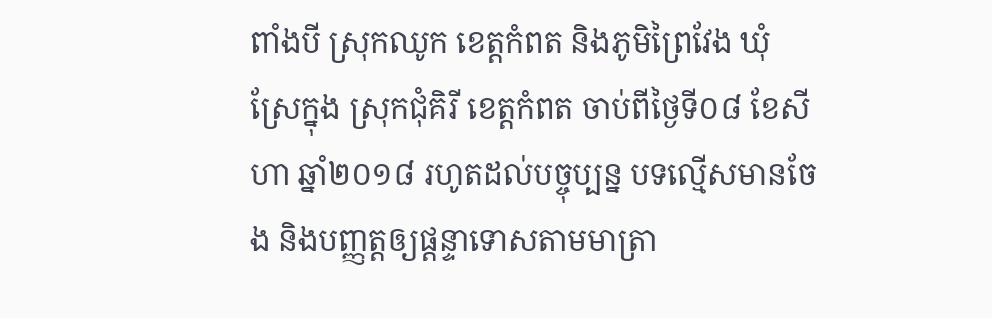ពាំងបី ស្រុកឈូក ខេត្តកំពត និងភូមិព្រៃវែង ឃុំស្រែក្នុង ស្រុកជុំគិរី ខេត្តកំពត ចាប់ពីថ្ងៃទី០៨ ខែសីហា ឆ្នាំ២០១៨ រហូតដល់បច្ចុប្បន្ន បទល្មើសមានចែង និងបញ្ញត្តឲ្យផ្ដន្ទាទោសតាមមាត្រា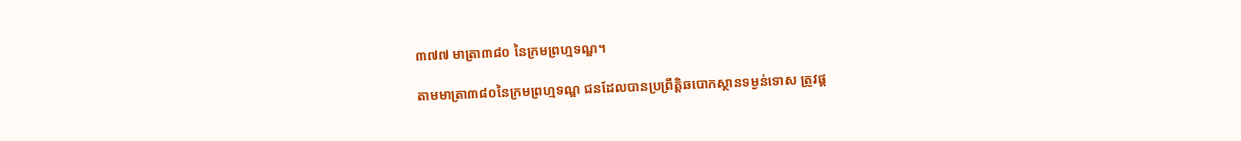៣៧៧ មាត្រា៣៨០ នៃក្រមព្រហ្មទណ្ឌ។

តាមមាត្រា៣៨០នៃក្រមព្រហ្មទណ្ឌ ជនដែលបានប្រព្រឹត្តិឆបោកស្ថានទម្ងន់ទោស ត្រូវផ្ត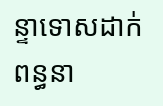ន្ទាទោសដាក់ពន្ធនា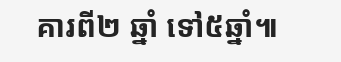គារពី២ ឆ្នាំ ទៅ៥ឆ្នាំ៕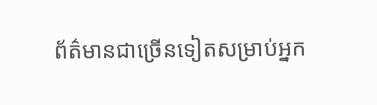ព័ត៌មានជាច្រើនទៀតសម្រាប់អ្នក